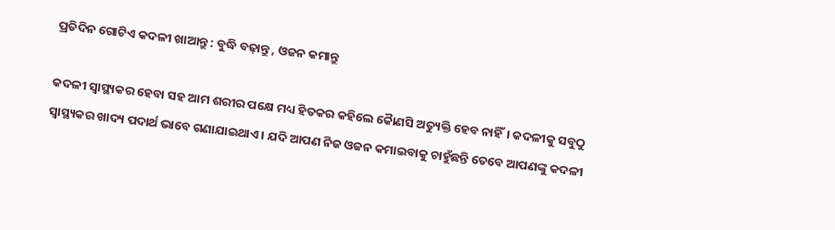ପ୍ରତିଦିନ ଗୋଟିଏ କଦଳୀ ଖାଆନ୍ତୁ : ବୁଦ୍ଧି ବଢ଼ାନ୍ତୁ , ଓଜନ କମାନ୍ତୁ

କଦଳୀ ସ୍ବାସ୍ଥ୍ୟକର ହେବା ସହ ଆମ ଶରୀର ପକ୍ଷେ ମଧ୍ୟ ହିତକର କହିଲେ କୈାଣସି ଅତ୍ୟୁକ୍ତି ହେବ ନାହିଁ। କଦଳୀକୁ ସବୁଠୁ ସ୍ବାସ୍ଥ୍ୟକର ଖାଦ୍ୟ ପଦାର୍ଥ ଭାବେ ଗଣାଯାଇଥାଏ । ଯଦି ଆପଣ ନିଜ ଓଜନ କମାଇବାକୁ ଚାହୁଁଛନ୍ତି ତେବେ ଆପଣଙ୍କୁ କଦଳୀ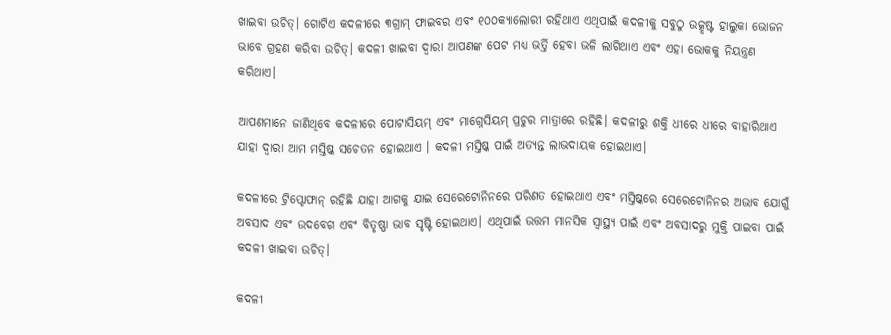ଖାଇବା ଉଚିତ୍। ଗୋଟିଏ କଦଳୀରେ ୩ଗ୍ରାମ୍ ଫାଇବର ଏବଂ ୧୦୦କ୍ୟାଲୋରୀ ରହିଥାଏ ଏଥିପାଇଁ କଦଳୀକୁ ସବୁଠୁ ଉତ୍କୃଷ୍ଟ ହାଲୁକା ଭୋଜନ ଭାବେ ଗ୍ରହଣ କରିବା ଉଚିତ୍। କଦଳୀ ଖାଇବା ଦ୍ବାରା ଆପଣଙ୍କ ପେଟ ମଧ୍ୟ ଭର୍ତ୍ତି ହେବା ଭଳି ଲାଗିଥାଏ ଏବଂ ଏହା ଭୋକକୁ ନିୟନ୍ତ୍ରଣ କରିଥାଏ।

ଆପଣମାନେ ଜାଣିଥିବେ କଦଳୀରେ ପୋଟାସିୟମ୍ ଏବଂ ମାଗ୍ନେସିୟମ୍ ପ୍ରଚୁର ମାତ୍ରାରେ ରହିଛି। କଦଳୀରୁ ଶକ୍ତି ଧୀରେ ଧୀରେ ବାହାରିଥାଏ ଯାହା ଦ୍ବାରା ଆମ ମସ୍ତିଷ୍କ ସଚେତନ ହୋଇଥାଏ । କଦଳୀ ମସ୍ତିଷ୍କ ପାଇଁ ଅତ୍ୟନ୍ତ ଲାଭଦାୟକ ହୋଇଥାଏ।

କଦଳୀରେ ଟ୍ରିପ୍ଟୋଫାନ୍ ରହିଛି ଯାହା ଆଗକୁ ଯାଇ ସେରେଟୋନିନରେ ପରିଣତ ହୋଇଥାଏ ଏବଂ ମସ୍ତିଷ୍କରେ ସେରେଟୋନିନର ଅଭାବ ଯୋଗୁଁ ଅବସାଦ ଏବଂ ଉଦବେଗ ଏବଂ ବିତୃଷ୍ଣା ଭାବ ସୃଷ୍ଟି ହୋଇଥାଏ। ଏଥିପାଇଁ ଉତ୍ତମ ମାନସିକ ସ୍ବାସ୍ଥ୍ୟ ପାଇଁ ଏବଂ ଅବସାଦରୁ ମୁକ୍ତି ପାଇବା ପାଇଁ କଦଳୀ ଖାଇବା ଉଚିତ୍।

କଦଳୀ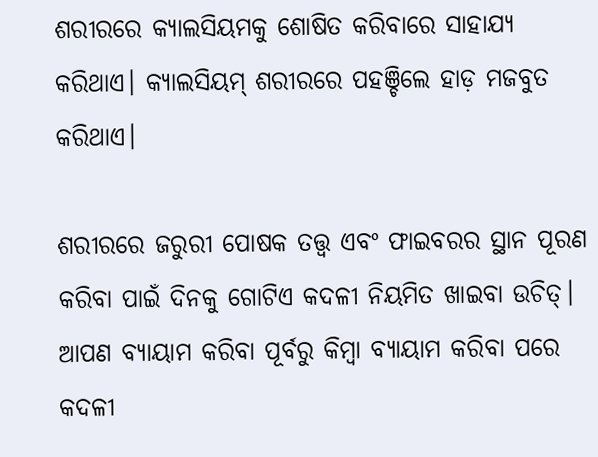ଶରୀରରେ କ୍ୟାଲସିୟମକୁ ଶୋଷିତ କରିବାରେ ସାହାଯ୍ୟ କରିଥାଏ। କ୍ୟାଲସିୟମ୍ ଶରୀରରେ ପହଞ୍ଚିଲେ ହାଡ଼ ମଜବୁତ କରିଥାଏ।

ଶରୀରରେ ଜରୁରୀ ପୋଷକ ତତ୍ତ୍ବ ଏବଂ ଫାଇବରର ସ୍ଥାନ ପୂରଣ କରିବା ପାଇଁ ଦିନକୁ ଗୋଟିଏ କଦଳୀ ନିୟମିତ ଖାଇବା ଉଚିତ୍। ଆପଣ ବ୍ୟାୟାମ କରିବା ପୂର୍ବରୁ କିମ୍ବା ବ୍ୟାୟାମ କରିବା ପରେ କଦଳୀ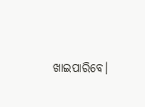ଖାଇପାରିବେ।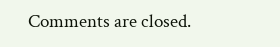Comments are closed.